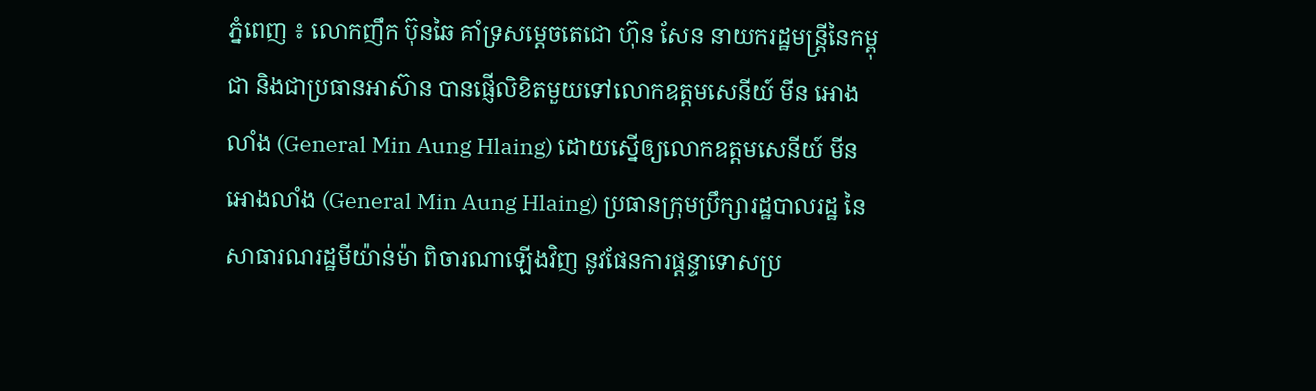ភ្នំពេញ ៖ លោកញឹក ប៊ុនឆៃ គាំទ្រសម្តេចតេជោ ហ៊ុន សែន នាយករដ្ឋមន្ត្រីនៃកម្ពុជា និងជាប្រធានអាស៊ាន បានផ្ញើលិខិតមួយទៅលោកឧត្តមសេនីយ៍ មីន អោងលាំង (General Min Aung Hlaing) ដោយស្នើឲ្យលោកឧត្តមសេនីយ៍ មីន អោងលាំង (General Min Aung Hlaing) ប្រធានក្រុមប្រឹក្សារដ្ឋបាលរដ្ឋ នៃសាធារណរដ្ឋមីយ៉ាន់ម៉ា ពិចារណាឡើងវិញ នូវផែនការផ្តន្ទាទោសប្រ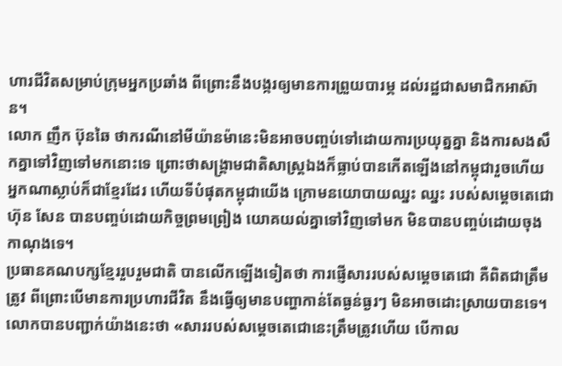ហារជីវិតសម្រាប់ក្រុមអ្នកប្រឆាំង ពីព្រោះនឹងបង្ករឲ្យមានការព្រួយបារម្ភ ដល់រដ្ឋជាសមាជិកអាស៊ាន។
លោក ញឹក ប៊ុនឆៃ ថាករណីនៅមីយ៉ានម៉ានេះមិនអាចបញ្ចប់ទៅដោយការប្រយុត្នគ្នា និងការសងសឹកគ្នាទៅវិញទៅមកនោះទេ ព្រោះថាសង្គ្រាមជាតិសាស្ត្រឯងក៏ធ្លាប់បានកើតឡើងនៅកម្ពុជារួចហើយ អ្នកណាស្លាប់ក៏ជាខ្មែរដែរ ហើយទីបំផុតកម្ពុជាយើង ក្រោមនយោបាយឈ្នះ ឈ្នះ របស់សម្តេចតេជោ ហ៊ុន សែន បានបញ្ចប់ដោយកិច្ចព្រមព្រៀង យោគយល់គ្នាទៅវិញទៅមក មិនបានបញ្ចប់ដោយចុងកាណុងទេ។
ប្រធានគណបក្សខ្មែររួបរួមជាតិ បានលើកឡើងទៀតថា ការផ្ញើសាររបស់សម្ដេចតេជោ គឺពិតជាត្រឹមត្រូវ ពីព្រោះបើមានការប្រហារជីវិត នឹងធ្វើឲ្យមានបញ្ហាកាន់តែធ្ងន់ធ្ងរៗ មិនអាចដោះស្រាយបានទេ។ លោកបានបញ្ជាក់យ៉ាងនេះថា «សាររបស់សម្ដេចតេជោនេះត្រឹមត្រូវហើយ បើកាល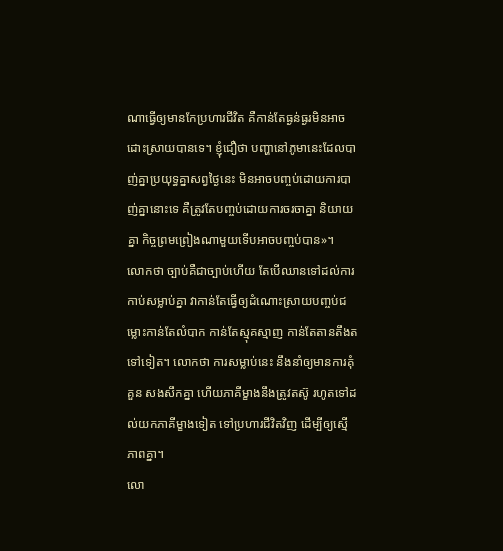ណាធ្វើឲ្យមានកែប្រហារជីវិត គឺកាន់តែធ្ងន់ធ្ងរមិនអាចដោះស្រាយបានទេ។ ខ្ញុំជឿថា បញ្ហានៅភូមានេះដែលបាញ់គ្នាប្រយុទ្ធគ្នាសព្វថ្ងៃនេះ មិនអាចបញ្ចប់ដោយការបាញ់គ្នានោះទេ គឺត្រូវតែបញ្ចប់ដោយការចរចាគ្នា និយាយគ្នា កិច្ចព្រមព្រៀងណាមួយទើបអាចបញ្ចប់បាន»។
លោកថា ច្បាប់គឺជាច្បាប់ហើយ តែបើឈានទៅដល់ការកាប់សម្លាប់គ្នា វាកាន់តែធ្វើឲ្យដំណោះស្រាយបញ្ចប់ជម្លោះកាន់តែលំបាក កាន់តែស្មុគស្មាញ កាន់តែតានតឹងតទៅទៀត។ លោកថា ការសម្លាប់នេះ នឹងនាំឲ្យមានការគុំគួន សងសឹកគ្នា ហើយភាគីម្ខាងនឹងត្រូវតស៊ូ រហូតទៅដល់យកភាគីម្ខាងទៀត ទៅប្រហារជីវិតវិញ ដើម្បីឲ្យស្មើភាពគ្នា។
លោ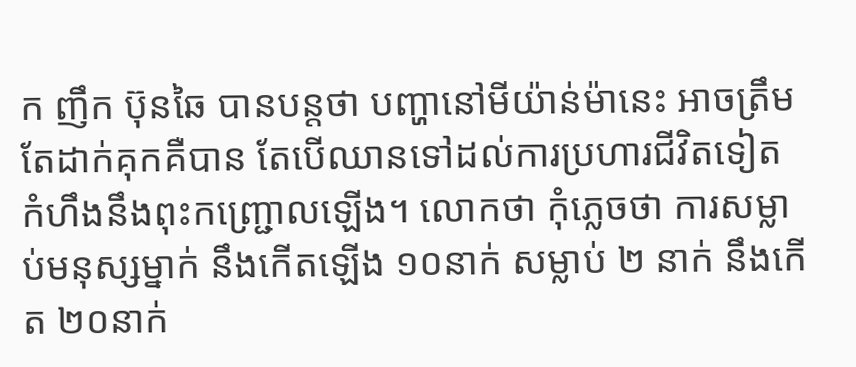ក ញឹក ប៊ុនឆៃ បានបន្តថា បញ្ហានៅមីយ៉ាន់ម៉ានេះ អាចត្រឹមតែដាក់គុកគឺបាន តែបើឈានទៅដល់ការប្រហារជីវិតទៀត កំហឹងនឹងពុះកញ្ជ្រោលឡើង។ លោកថា កុំភ្លេចថា ការសម្លាប់មនុស្សម្នាក់ នឹងកើតឡើង ១០នាក់ សម្លាប់ ២ នាក់ នឹងកើត ២០នាក់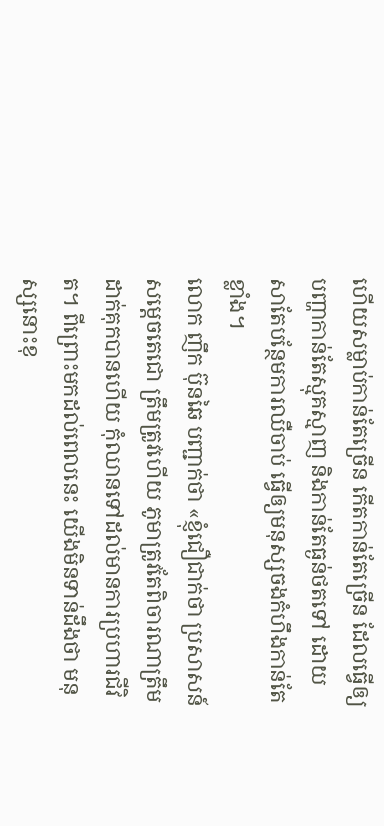ហើយសម្លាប់កាន់តែច្រើន កើតកាន់តែច្រើន ដែលធ្វើឲ្យបញ្ហាកាន់តែស្មុគស្មាញ និងកាន់តែធ្ងន់ថតទៅ ដោយសាតែបន្ថែមការឈឺចាប់ ធ្វើឲ្យមនុស្សចងកំហឹងកាន់តែខ្លាំង។
លោក ញឹក ប៊ុនឆៃ បញ្ជាក់ថា «ខ្ញុំជឿជាក់ថា ប្រសាសន៍សម្ដេចតេជោ ត្រឹមត្រូវហើយ ភូមាត្រូវតែពិចារណាត្រឹមដាក់គុកបានហើយ កុំឈានទៅដល់មានការប្រហារជីវិត។ ពីព្រោះមកដល់ពេលនេះ យើងមិនទាន់ដឹងថា មនុស្សនោះខុ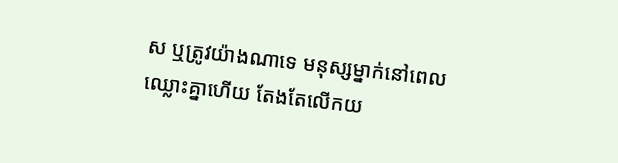ស ឬត្រូវយ៉ាងណាទេ មនុស្សម្នាក់នៅពេលឈ្លោះគ្នាហើយ តែងតែលើកយ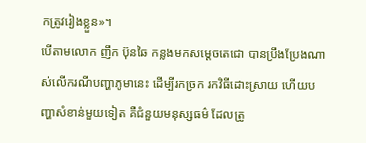កត្រូវរៀងខ្លួន»។
បើតាមលោក ញឹក ប៊ុនឆៃ កន្លងមកសម្ដេចតេជោ បានប្រឹងប្រែងណាស់លើករណីបញ្ហាភូមានេះ ដើម្បីរកច្រក រកវិធីដោះស្រាយ ហើយបញ្ហាសំខាន់មួយទៀត គឺជំនួយមនុស្សធម៌ ដែលត្រូ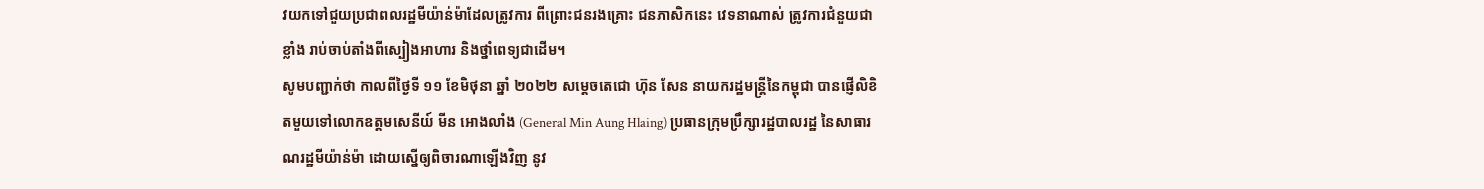វយកទៅជួយប្រជាពលរដ្ឋមីយ៉ាន់ម៉ាដែលត្រូវការ ពីព្រោះជនរងគ្រោះ ជនភាសិកនេះ វេទនាណាស់ ត្រូវការជំនួយជាខ្លាំង រាប់ចាប់តាំងពីស្បៀងអាហារ និងថ្នាំពេទ្យជាដើម។
សូមបញ្ជាក់ថា កាលពីថ្ងៃទី ១១ ខែមិថុនា ឆ្នាំ ២០២២ សម្តេចតេជោ ហ៊ុន សែន នាយករដ្ឋមន្ត្រីនៃកម្ពុជា បានផ្ញើលិខិតមួយទៅលោកឧត្តមសេនីយ៍ មីន អោងលាំង (General Min Aung Hlaing) ប្រធានក្រុមប្រឹក្សារដ្ឋបាលរដ្ឋ នៃសាធារណរដ្ឋមីយ៉ាន់ម៉ា ដោយស្នើឲ្យពិចារណាឡើងវិញ នូវ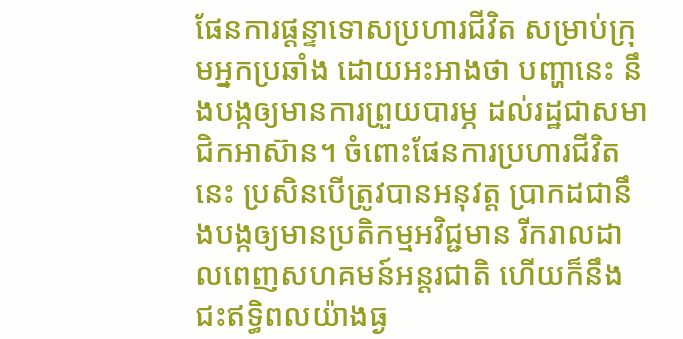ផែនការផ្តន្ទាទោសប្រហារជីវិត សម្រាប់ក្រុមអ្នកប្រឆាំង ដោយអះអាងថា បញ្ហានេះ នឹងបង្កឲ្យមានការព្រួយបារម្ភ ដល់រដ្ឋជាសមាជិកអាស៊ាន។ ចំពោះផែនការប្រហារជីវិតនេះ ប្រសិនបើត្រូវបានអនុវត្ត ប្រាកដជានឹងបង្កឲ្យមានប្រតិកម្មអវិជ្ជមាន រីករាលដាលពេញសហគមន៍អន្តរជាតិ ហើយក៏នឹងជះឥទ្ធិពលយ៉ាងធ្ង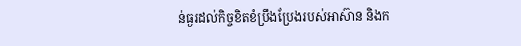ន់ធ្ងរដល់កិច្ចខិតខំប្រឹងប្រែងរបស់អាស៊ាន និងក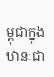ម្ពុជាក្នុងឋានៈជា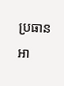ប្រធានអា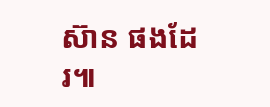ស៊ាន ផងដែរ៕